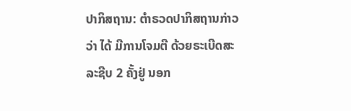ປາກິສຖານ: ຕຳຣວດປາກິສຖານກ່າວວ່າ ໄດ້ ມີການໂຈມຕີ ດ້ວຍຣະເບີດສະລະຊີບ 2 ຄັ້ງຢູ່ ນອກ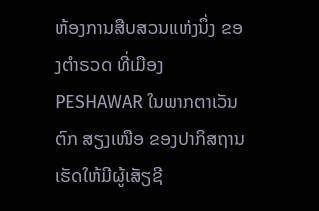ຫ້ອງການສືບສວນແຫ່ງນຶ່ງ ຂອງຕຳຣວດ ທີ່ເມືອງ PESHAWAR ໃນພາກຕາເວັນຕົກ ສຽງເໜືອ ຂອງປາກິສຖານ ເຮັດໃຫ້ມີຜູ້ເສັຽຊີ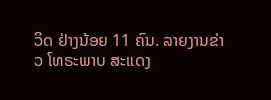ວິດ ຢ່າງນ້ອຍ 11 ຄົນ. ລາຍງານຂ່າວ ໂທຣະພາບ ສະແດງ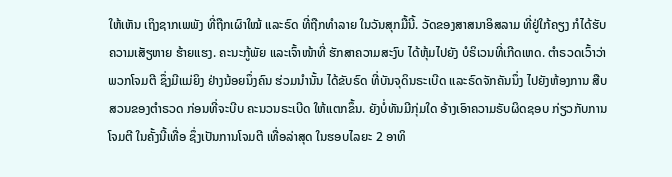ໃຫ້ເຫັນ ເຖິງຊາກເພພັງ ທີ່ຖືກເຜົາໃໝ້ ແລະຣົດ ທີ່ຖືກທຳລາຍ ໃນວັນສຸກມື້ນີ້. ວັດຂອງສາສນາອິສລາມ ທີ່ຢູ່ໃກ້ຄຽງ ກໍໄດ້ຮັບ ຄວາມເສັຽຫາຍ ຮ້າຍແຮງ. ຄະນະກູ້ພັຍ ແລະເຈົ້າໜ້າທີ່ ຮັກສາຄວາມສະງົບ ໄດ້ຫຸ້ມໄປຍັງ ບໍຣິເວນທີ່ເກີດເຫດ. ຕຳຣວດເວົ້າວ່າ ພວກໂຈມຕີ ຊຶ່ງມີແມ່ຍິງ ຢ່າງນ້ອຍນຶ່ງຄົນ ຮ່ວມນຳນັ້ນ ໄດ້ຂັບຣົດ ທີ່ບັນຈຸດິນຣະເບີດ ແລະຣົດຈັກຄັນນຶ່ງ ໄປຍັງຫ້ອງການ ສືບສວນຂອງຕຳຣວດ ກ່ອນທີ່ຈະບີບ ຄະນວນຣະເບີດ ໃຫ້ແຕກຂຶ້ນ. ຍັງບໍ່ທັນມີກຸ່ມໃດ ອ້າງເອົາຄວາມຣັບຜິດຊອບ ກ່ຽວກັບການໂຈມຕີ ໃນຄັ້ງນີ້ເທື່ອ ຊຶ່ງເປັນການໂຈມຕີ ເທື່ອລ່າສຸດ ໃນຮອບໄລຍະ 2 ອາທິ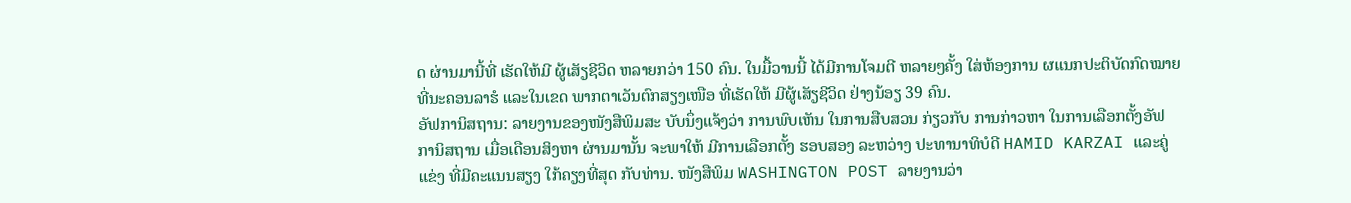ດ ຜ່ານມານີ້ທີ່ ເຮັດໃຫ້ມີ ຜູ້ເສັຽຊີວິດ ຫລາຍກວ່າ 150 ຄົນ. ໃນມື້ວານນີ້ ໄດ້ມີການໂຈມຕີ ຫລາຍໆຄັ້ງ ໃສ່ຫ້ອງການ ຜແນກປະຕິບັດກົດໝາຍ ທີ່ນະຄອນລາຮໍ ແລະໃນເຂດ ພາກຕາເວັນຕົກສຽງເໜືອ ທີ່ເຮັດໃຫ້ ມີຜູ້ເສັຽຊີວິດ ຢ່າງນ້ອຽ 39 ຄົນ.
ອັຟການິສຖານ: ລາຍງານຂອງໜັງສືພິມສະ ບັບນຶ່ງແຈ້ງວ່າ ການພົບເຫັນ ໃນການສືບສວນ ກ່ຽວກັບ ການກ່າວຫາ ໃນການເລືອກຕັ້ງອັຟ ການິສຖານ ເມື່ອເດືອນສິງຫາ ຜ່ານມານັ້ນ ຈະພາໃຫ້ ມີການເລືອກຕັ້ງ ຮອບສອງ ລະຫວ່າງ ປະທານາທິບໍດີ HAMID KARZAI ແລະຄູ່ແຂ່ງ ທີ່ມີຄະແນນສຽງ ໃກ້ຄຽງທີ່ສຸດ ກັບທ່ານ. ໜັງສືພິມ WASHINGTON POST ລາຍງານວ່າ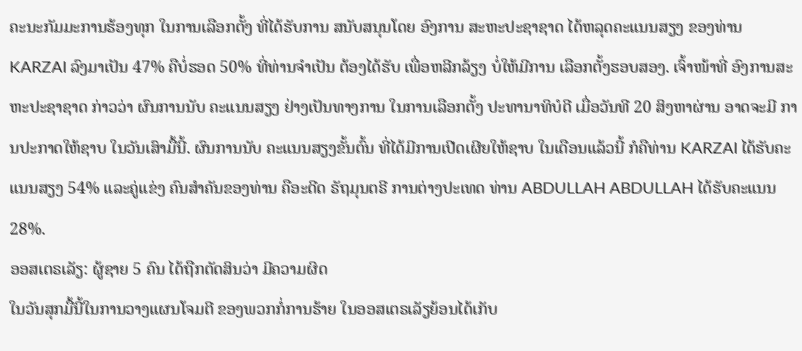ຄະນະກັມມະການຮ້ອງທຸກ ໃນການເລືອກຕັ້ງ ທີ່ໄດ້ຮັບການ ສນັບສນຸນໂດຍ ອົງການ ສະຫະປະຊາຊາດ ໄດ້ຫລຸດຄະແນນສຽງ ຂອງທ່ານ KARZAI ລົງມາເປັນ 47% ຄືບໍ່ຮອດ 50% ທີ່ທ່ານຈຳເປັນ ຕ້ອງໄດ້ຮັບ ເພື່ອຫລີກລ້ຽງ ບໍ່ໃຫ້ມີການ ເລືອກຕັ້ງຮອບສອງ. ເຈົ້າໜ້າທີ່ ອົງການສະຫະປະຊາຊາດ ກ່າວວ່າ ຜົນການນັບ ຄະແນນສຽງ ຢ່າງເປັນທາງການ ໃນການເລືອກຕັ້ງ ປະທານາທິບໍດີ ເມື່ອວັນທີ 20 ສິງຫາຜ່ານ ອາດຈະມີ ການປະກາດໃຫ້ຊາບ ໃນວັນເສົາມື້ນີ້. ຜົນການນັບ ຄະແນນສຽງຂັ້ນຕົ້ນ ທີ່ໄດ້ມີການເປີດເຜີຍໃຫ້ຊາບ ໃນເດືອນແລ້ວນີ້ ກໍຄືທ່ານ KARZAI ໄດ້ຮັບຄະແນນສຽງ 54% ແລະຄູ່ແຂ່ງ ຄົນສຳຄັນຂອງທ່ານ ຄືອະດີດ ຣັຖມຸນຕຣີ ການຕ່າງປະເທດ ທ່ານ ABDULLAH ABDULLAH ໄດ້ຮັບຄະແນນ 28%.
ອອສເຕຣເລັຽ: ຜູ້ຊາຍ 5 ຄົນ ໄດ້ຖືກຕັດສິນວ່າ ມີຄວາມຜິດ
ໃນວັນສຸກມື້ນີ້ໃນການວາງແຜນໂຈມຕີ ຂອງພວກກໍ່ການຮ້າຍ ໃນອອສເຕຣເລັຽຍ້ອນໄດ້ເກັບ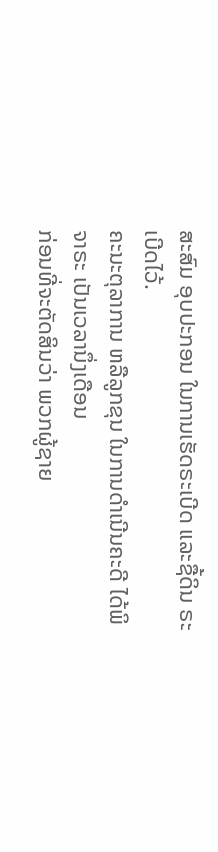ສະສົມ ອຸບປະກອນ ໃນການເຮັດຣະເບີດ ແລະຊື້ດິນ ຣະເບີດໄວ້.
ຄະນະຕຸລາການ ຫລືລູກຂຸນ ໃນການດຳເນີນຄະດີ ໄດ້ພິຈາຣະ ເປັນເວລານຶ່ງເດືອນ
ກ່ອນທີ່ຈະຕັດສິນວ່າ ພວກຜູ້ຊາຍ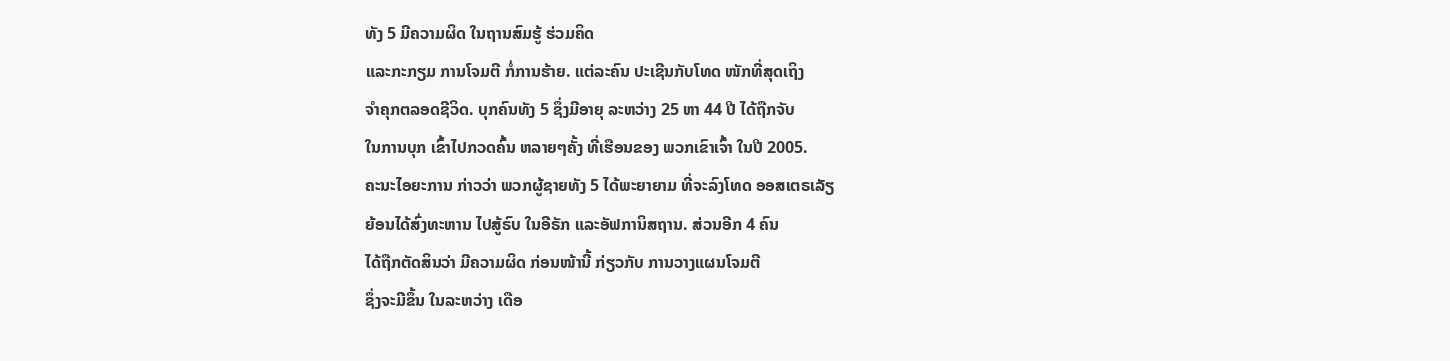ທັງ 5 ມີຄວາມຜິດ ໃນຖານສົມຮູ້ ຮ່ວມຄິດ
ແລະກະກຽມ ການໂຈມຕີ ກໍ່ການຮ້າຍ. ແຕ່ລະຄົນ ປະເຊີນກັບໂທດ ໜັກທີ່ສຸດເຖິງ
ຈຳຄຸກຕລອດຊີວິດ. ບຸກຄົນທັງ 5 ຊຶ່ງມີອາຍຸ ລະຫວ່າງ 25 ຫາ 44 ປີ ໄດ້ຖືກຈັບ
ໃນການບຸກ ເຂົ້າໄປກວດຄົ້ນ ຫລາຍໆຄັ້ງ ທີ່ເຮືອນຂອງ ພວກເຂົາເຈົ້າ ໃນປີ 2005.
ຄະນະໄອຍະການ ກ່າວວ່າ ພວກຜູ້ຊາຍທັງ 5 ໄດ້ພະຍາຍາມ ທີ່ຈະລົງໂທດ ອອສເຕຣເລັຽ
ຍ້ອນໄດ້ສົ່ງທະຫານ ໄປສູ້ຣົບ ໃນອີຣັກ ແລະອັຟການິສຖານ. ສ່ວນອີກ 4 ຄົນ
ໄດ້ຖືກຕັດສິນວ່າ ມີຄວາມຜິດ ກ່ອນໜ້ານີ້ ກ່ຽວກັບ ການວາງແຜນໂຈມຕີ
ຊຶ່ງຈະມີຂຶ້ນ ໃນລະຫວ່າງ ເດືອ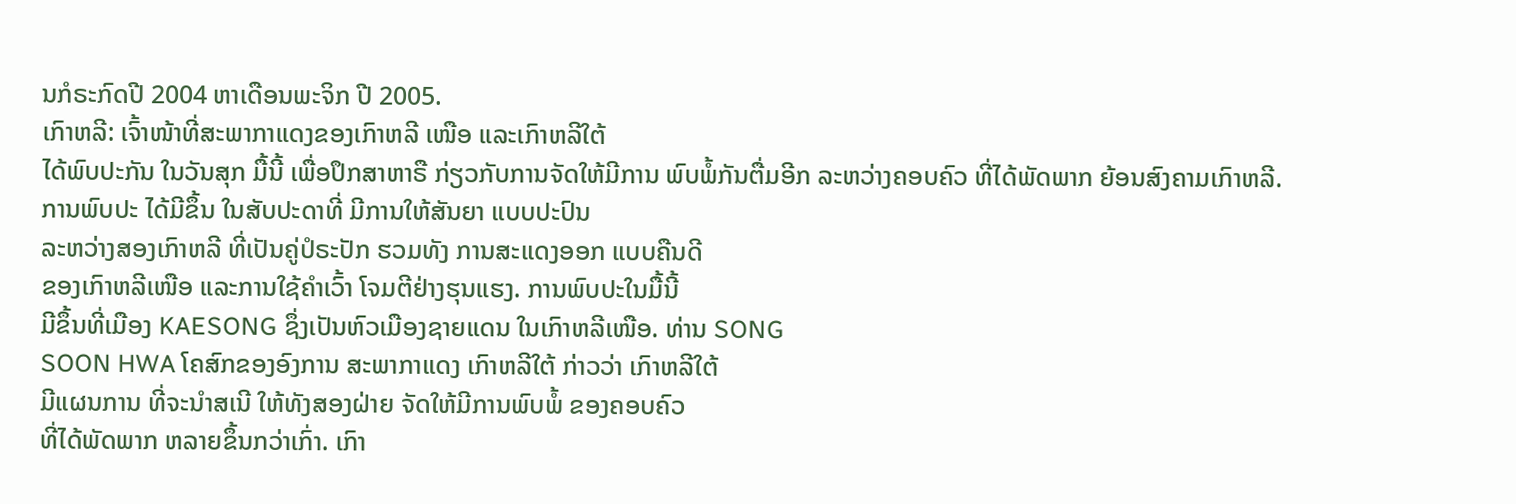ນກໍຣະກົດປີ 2004 ຫາເດືອນພະຈິກ ປີ 2005.
ເກົາຫລີ: ເຈົ້າໜ້າທີ່ສະພາກາແດງຂອງເກົາຫລີ ເໜືອ ແລະເກົາຫລີໃຕ້
ໄດ້ພົບປະກັນ ໃນວັນສຸກ ມື້ນີ້ ເພື່ອປຶກສາຫາຣື ກ່ຽວກັບການຈັດໃຫ້ມີການ ພົບພໍ້ກັນຕື່ມອີກ ລະຫວ່າງຄອບຄົວ ທີ່ໄດ້ພັດພາກ ຍ້ອນສົງຄາມເກົາຫລີ.
ການພົບປະ ໄດ້ມີຂຶ້ນ ໃນສັບປະດາທີ່ ມີການໃຫ້ສັນຍາ ແບບປະປົນ
ລະຫວ່າງສອງເກົາຫລີ ທີ່ເປັນຄູ່ປໍຣະປັກ ຮວມທັງ ການສະແດງອອກ ແບບຄືນດີ
ຂອງເກົາຫລີເໜືອ ແລະການໃຊ້ຄຳເວົ້າ ໂຈມຕີຢ່າງຮຸນແຮງ. ການພົບປະໃນມື້ນີ້
ມີຂຶ້ນທີ່ເມືອງ KAESONG ຊຶ່ງເປັນຫົວເມືອງຊາຍແດນ ໃນເກົາຫລີເໜືອ. ທ່ານ SONG
SOON HWA ໂຄສົກຂອງອົງການ ສະພາກາແດງ ເກົາຫລີໃຕ້ ກ່າວວ່າ ເກົາຫລີໃຕ້
ມີແຜນການ ທີ່ຈະນຳສເນີ ໃຫ້ທັງສອງຝ່າຍ ຈັດໃຫ້ມີການພົບພໍ້ ຂອງຄອບຄົວ
ທີ່ໄດ້ພັດພາກ ຫລາຍຂຶ້ນກວ່າເກົ່າ. ເກົາ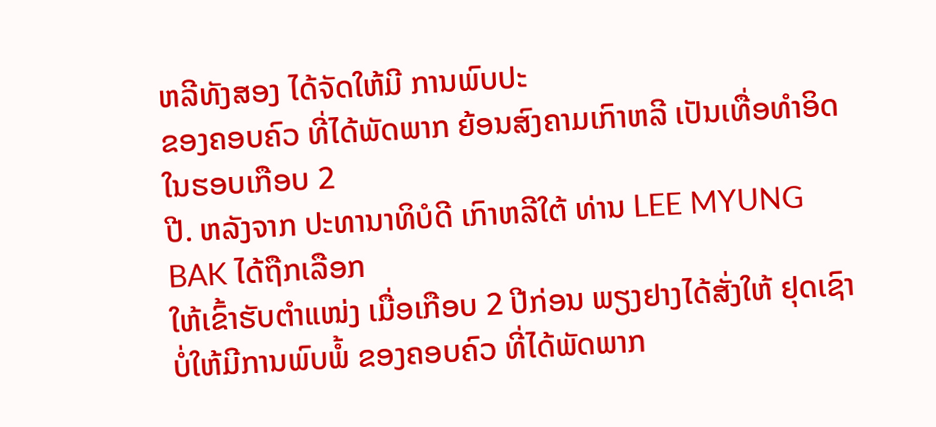ຫລີທັງສອງ ໄດ້ຈັດໃຫ້ມີ ການພົບປະ
ຂອງຄອບຄົວ ທີ່ໄດ້ພັດພາກ ຍ້ອນສົງຄາມເກົາຫລີ ເປັນເທື່ອທຳອິດ ໃນຮອບເກືອບ 2
ປີ. ຫລັງຈາກ ປະທານາທິບໍດີ ເກົາຫລີໃຕ້ ທ່ານ LEE MYUNG BAK ໄດ້ຖືກເລືອກ
ໃຫ້ເຂົ້າຮັບຕຳແໜ່ງ ເມື່ອເກືອບ 2 ປີກ່ອນ ພຽງຢາງໄດ້ສັ່ງໃຫ້ ຢຸດເຊົາ
ບໍ່ໃຫ້ມີການພົບພໍ້ ຂອງຄອບຄົວ ທີ່ໄດ້ພັດພາກ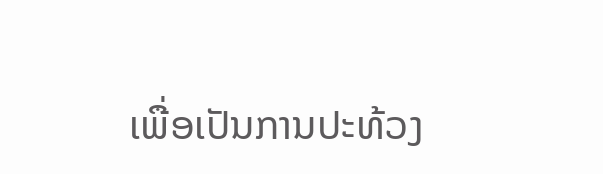ເພື່ອເປັນການປະທ້ວງ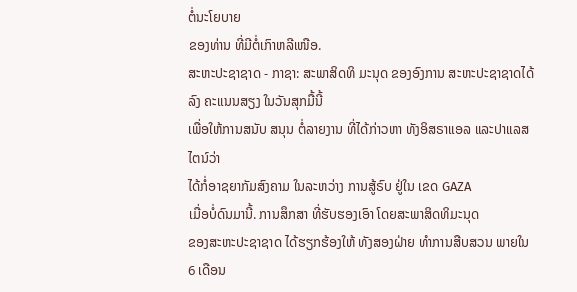ຕໍ່ນະໂຍບາຍ
ຂອງທ່ານ ທີ່ມີຕໍ່ເກົາຫລີເໜືອ.
ສະຫະປະຊາຊາດ - ກາຊາ: ສະພາສິດທິ ມະນຸດ ຂອງອົງການ ສະຫະປະຊາຊາດໄດ້ລົງ ຄະແນນສຽງ ໃນວັນສຸກມື້ນີ້
ເພື່ອໃຫ້ການສນັບ ສນຸນ ຕໍ່ລາຍງານ ທີ່ໄດ້ກ່າວຫາ ທັງອິສຣາແອລ ແລະປາແລສໄຕນ໌ວ່າ
ໄດ້ກໍ່ອາຊຍາກັມສົງຄາມ ໃນລະຫວ່າງ ການສູ້ຣົບ ຢູ່ໃນ ເຂດ GAZA
ເມື່ອບໍ່ດົນມານີ້. ການສຶກສາ ທີ່ຮັບຮອງເອົາ ໂດຍສະພາສິດທິມະນຸດ
ຂອງສະຫະປະຊາຊາດ ໄດ້ຮຽກຮ້ອງໃຫ້ ທັງສອງຝ່າຍ ທຳການສືບສວນ ພາຍໃນ 6 ເດືອນ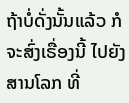ຖ້າບໍ່ດັ່ງນັ້ນແລ້ວ ກໍຈະສົ່ງເຣື່ອງນີ້ ໄປຍັງສານໂລກ ທີ່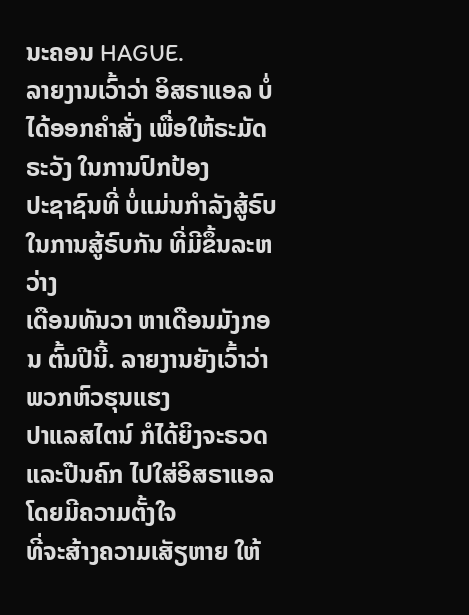ນະຄອນ HAGUE.
ລາຍງານເວົ້າວ່າ ອິສຣາແອລ ບໍ່ໄດ້ອອກຄຳສັ່ງ ເພື່ອໃຫ້ຣະມັດຣະວັງ ໃນການປົກປ້ອງ
ປະຊາຊົນທີ່ ບໍ່ແມ່ນກຳລັງສູ້ຣົບ ໃນການສູ້ຣົບກັນ ທີ່ມີຂຶ້ນລະຫວ່າງ
ເດືອນທັນວາ ຫາເດືອນມັງກອນ ຕົ້ນປີນີ້. ລາຍງານຍັງເວົ້າວ່າ ພວກຫົວຮຸນແຮງ
ປາແລສໄຕນ໌ ກໍໄດ້ຍິງຈະຣວດ ແລະປືນຄົກ ໄປໃສ່ອິສຣາແອລ ໂດຍມີຄວາມຕັ້ງໃຈ
ທີ່ຈະສ້າງຄວາມເສັຽຫາຍ ໃຫ້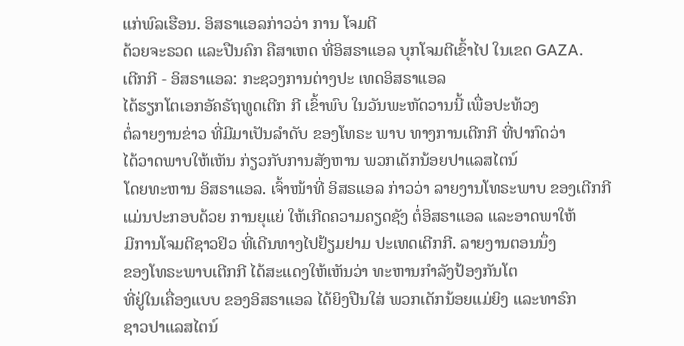ແກ່ພົລເຮືອນ. ອິສຣາແອລກ່າວວ່າ ການ ໂຈມຕີ
ດ້ວຍຈະຣວດ ແລະປືນຄົກ ຄືສາເຫດ ທີ່ອິສຣາແອລ ບຸກໂຈມຕີເຂົ້າໄປ ໃນເຂດ GAZA.
ເຕີກກີ - ອິສຣາແອລ: ກະຊວງການຕ່າງປະ ເທດອິສຣາແອລ
ໄດ້ຮຽກໂຕເອກອັຄຣັຖທູດເຕີກ ກີ ເຂົ້າພົບ ໃນວັນພະຫັດວານນີ້ ເພື່ອປະທ້ວງ
ຕໍ່ລາຍງານຂ່າວ ທີ່ມີມາເປັນລຳດັບ ຂອງໂທຣະ ພາບ ທາງການເຕີກກີ ທີ່ປາກົດວ່າ
ໄດ້ວາດພາບໃຫ້ເຫັນ ກ່ຽວກັບການສັງຫານ ພວກເດັກນ້ອຍປາແລສໄຕນ໌
ໂດຍທະຫານ ອິສຣາແອລ. ເຈົ້າໜ້າທີ່ ອິສຣແອລ ກ່າວວ່າ ລາຍງານໂທຣະພາບ ຂອງເຕີກກີ
ແມ່ນປະກອບດ້ວຍ ການຍຸແຍ່ ໃຫ້ເກີດຄວາມຄຽດຊັງ ຕໍ່ອິສຣາແອລ ແລະອາດພາໃຫ້
ມີການໂຈມຕີຊາວຢິວ ທີ່ເດີນທາງໄປຢ້ຽມຢາມ ປະເທດເຕີກກີ. ລາຍງານຕອນນຶ່ງ
ຂອງໂທຣະພາບເຕີກກີ ໄດ້ສະແດງໃຫ້ເຫັນວ່າ ທະຫານກຳລັງປ້ອງກັນໂຕ
ທີ່ຢູ່ໃນເຄື່ອງແບບ ຂອງອິສຣາແອລ ໄດ້ຍິງປືນໃສ່ ພວກເດັກນ້ອຍແມ່ຍິງ ແລະທາຣົກ
ຊາວປາແລສໄຕນ໌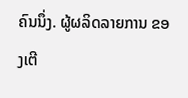ຄົນນຶ່ງ. ຜູ້ຜລິດລາຍການ ຂອງເຕີ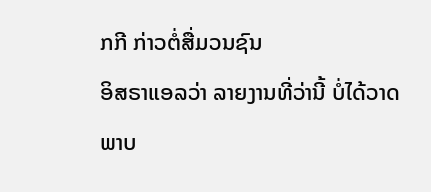ກກີ ກ່າວຕໍ່ສື່ມວນຊົນ
ອິສຣາແອລວ່າ ລາຍງານທີ່ວ່ານີ້ ບໍ່ໄດ້ວາດພາບ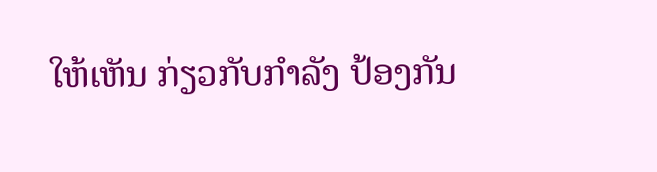ໃຫ້ເຫັນ ກ່ຽວກັບກຳລັງ ປ້ອງກັນ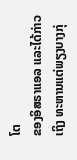ໂຕ
ຂອງອິສຣາແອລ ແລະໄດ້ກ່າວເຖິງ ທະຫານແຕ່ພຽງບາງກຸ່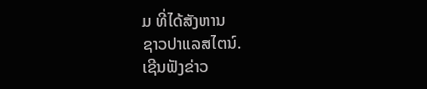ມ ທີ່ໄດ້ສັງຫານ
ຊາວປາແລສໄຕນ໌.
ເຊີນຟັງຂ່າວ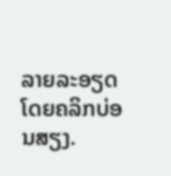ລາຍລະອຽດ ໂດຍຄລິກບ່ອນສຽງ.